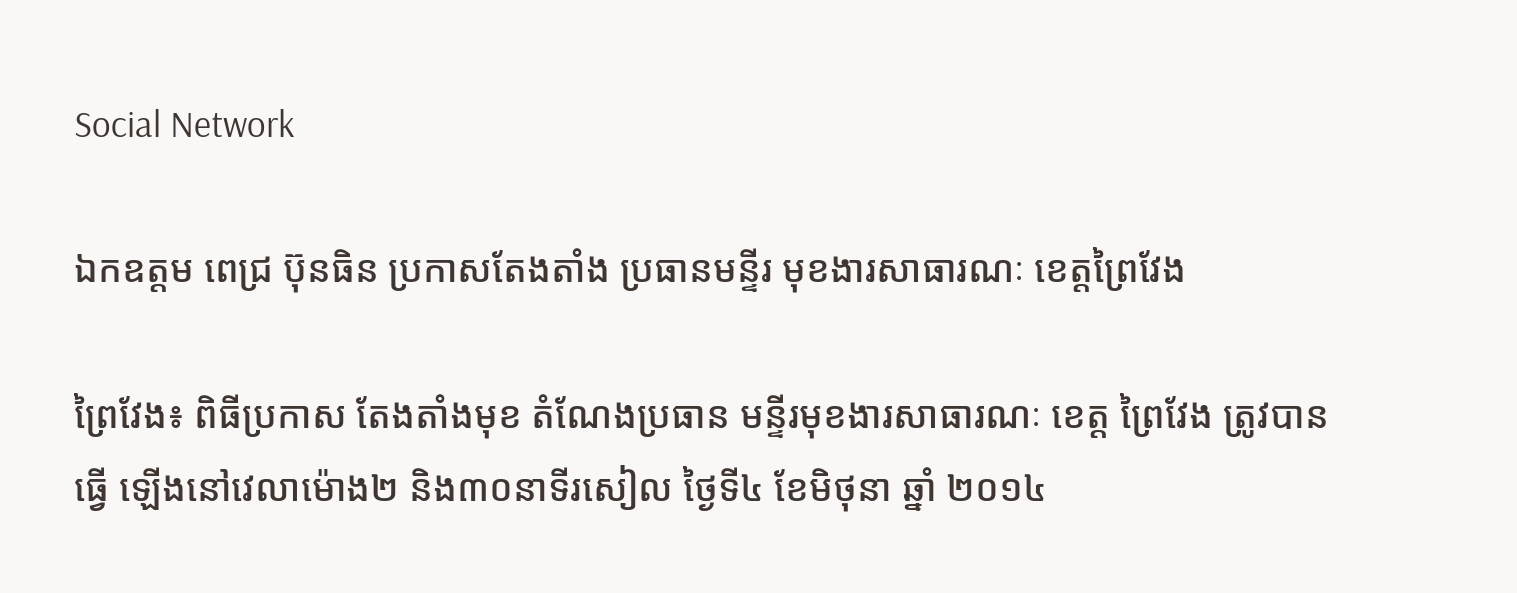Social Network

ឯកឧត្តម ពេជ្រ ប៊ុនធិន ប្រកាសតែងតាំង ប្រធានមន្ទីរ មុខងារសាធារណៈ ខេត្ដព្រៃវែង

ព្រៃវែង៖ ពិធីប្រកាស តែងតាំងមុខ តំណែងប្រធាន មន្ទីរមុខងារសាធារណៈ ខេត្ដ ព្រៃវែង ត្រូវបានធ្វើ ឡើងនៅវេលាម៉ោង២ និង៣០នាទីរសៀល ថ្ងៃទី៤ ខែមិថុនា ឆ្នាំ ២០១៤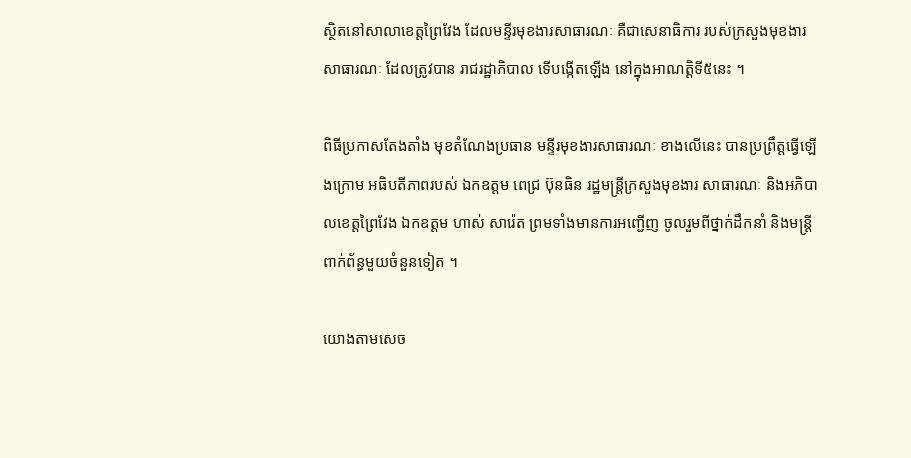ស្ថិតនៅសាលាខេត្ដព្រៃវែង ដែលមន្ទីរមុខងារសាធារណៈ គឺជាសេនាធិការ របស់ក្រសួងមុខងារសាធារណៈ ដែលត្រូវបាន រាជរដ្ឋាភិបាល ទើបង្កើតឡើង នៅក្នុងអាណត្ដិទី៥នេះ ។

ពិធីប្រកាសតែងតាំង មុខតំណែងប្រធាន មន្ទីរមុខងារសាធារណៈ ខាងលើនេះ បានប្រព្រឹត្ដធ្វើឡើងក្រោម អធិបតីភាពរបស់ ឯកឧត្តម ពេជ្រ ប៊ុនធិន រដ្ឋមន្ដ្រីក្រសួងមុខងារ សាធារណៈ និងអភិបាលខេត្ដព្រៃវែង ឯកឧត្តម ហាស់ សារ៉េត ព្រមទាំងមានការអញ្ជើញ ចូលរួមពីថ្នាក់ដឹកនាំ និងមន្ដ្រីពាក់ព័ន្ធមួយចំនួនទៀត ។

យោងតាមសេច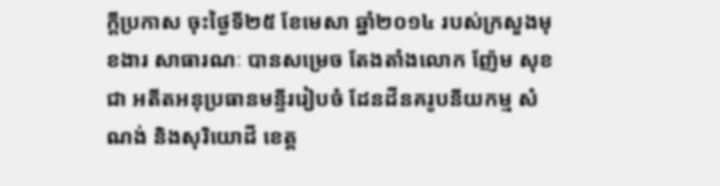ក្ដីប្រកាស ចុះថ្ងៃទី២៥ ខែមេសា ឆ្នាំ២០១៤ របស់ក្រសួងមុខងារ សាធារណៈ បានសម្រេច តែងតាំងលោក ញ៉ែម សុខជា អតីតអនុប្រធានមន្ទីររៀបចំ ដែនដីនគរូបនីយកម្ម សំណង់ និងសុរិយោដី ខេត្ដ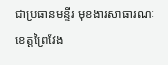ជាប្រធានមន្ទីរ មុខងារសាធារណៈ ខេត្ដព្រៃវែង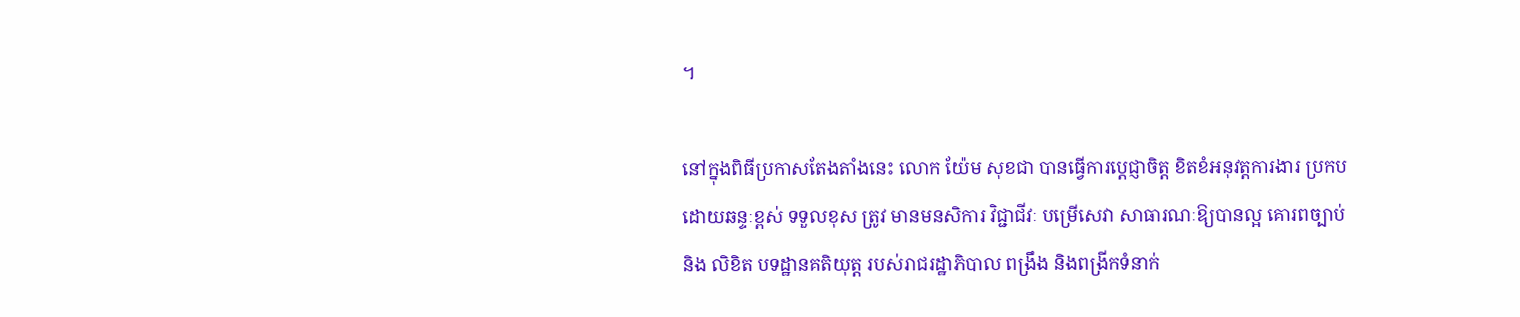។

នៅក្នុងពិធីប្រកាសតែងតាំងនេះ លោក យ៉ែម សុខជា បានធ្វើការប្ដេជ្ញាចិត្ដ ខិតខំអនុវត្ដការងារ ប្រកប ដោយឆន្ទៈខ្ពស់ ទទួលខុស ត្រូវ មានមនសិការ វិជ្ជាជីវៈ បម្រើសេវា សាធារណៈឱ្យបានល្អ គោរពច្បាប់និង លិខិត បទដ្ឋានគតិយុត្ដ របស់រាជរដ្ឋាភិបាល ពង្រឹង និងពង្រីកទំនាក់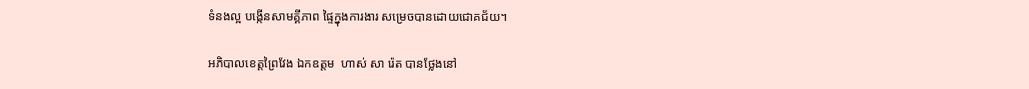ទំនងល្អ បង្កើនសាមគ្គីភាព ផ្ទៃក្នុងការងារ សម្រេចបានដោយជោគជ័យ។

អភិបាលខេត្ដព្រៃវែង ឯកឧត្តម  ហាស់ សា រ៉េត បានថ្លែងនៅ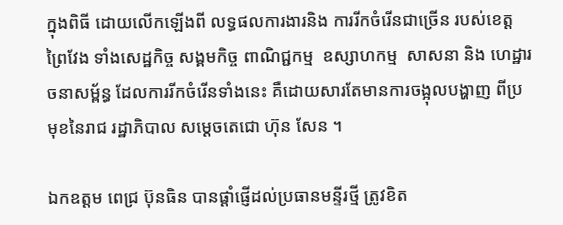ក្នុងពិធី ដោយលើកឡើងពី លទ្ធផលការងារនិង ការរីកចំរើនជាច្រើន របស់ខេត្ដព្រៃវែង ទាំងសេដ្ឋកិច្ច សង្គមកិច្ច ពាណិជ្ជកម្ម  ឧស្សាហកម្ម  សាសនា និង ហេដ្ឋារចនាសម្ព័ន្ធ ដែលការរីកចំរើនទាំងនេះ គឺដោយសារតែមានការចង្អុលបង្ហាញ ពីប្រមុខនៃរាជ រដ្ឋាភិបាល សម្ដេចតេជោ ហ៊ុន សែន ។

ឯកឧត្តម ពេជ្រ ប៊ុនធិន បានផ្ដាំផ្ញើដល់ប្រធានមន្ទីរថ្មី ត្រូវខិត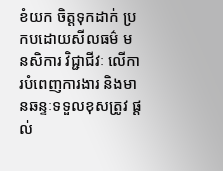ខំយក ចិត្ដទុកដាក់ ប្រកបដោយសីលធម៌ មនសិការ វិជ្ជាជីវៈ លើការបំពេញការងារ និងមានឆន្ទៈទទួលខុសត្រូវ ផ្ដល់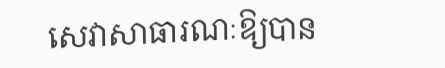សេវាសាធារណៈឱ្យបាន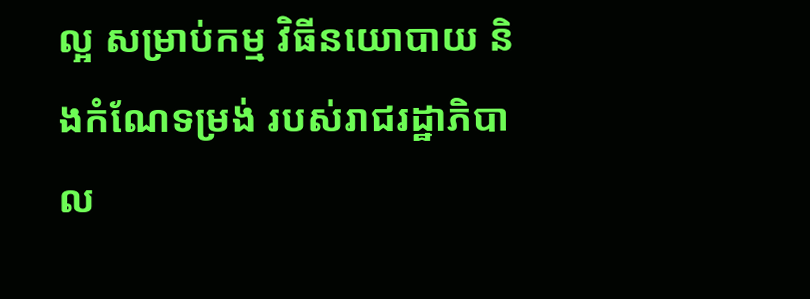ល្អ សម្រាប់កម្ម វិធីនយោបាយ និងកំណែទម្រង់ របស់រាជរដ្ឋាភិបាល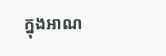ក្នុងអាណ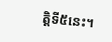ត្ដិទី៥នេះ។